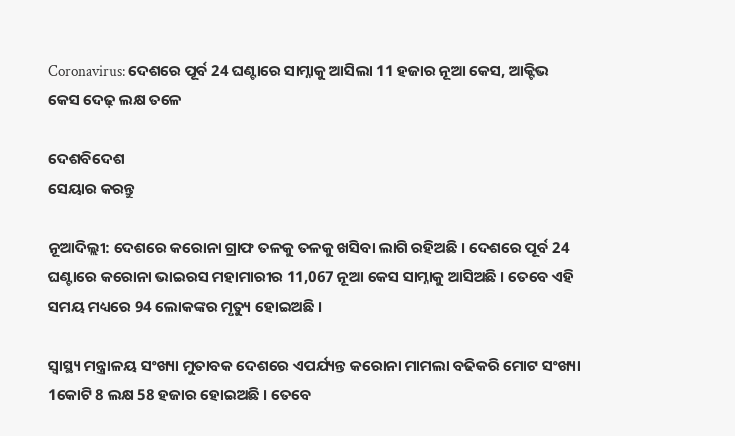Coronavirus: ଦେଶରେ ପୂର୍ବ 24 ଘଣ୍ଟାରେ ସାମ୍ନାକୁ ଆସିଲା 11 ହଜାର ନୂଆ କେସ, ଆକ୍ଟିଭ କେସ ଦେଢ଼ ଲକ୍ଷ ତଳେ

ଦେଶବିଦେଶ
ସେୟାର କରନ୍ତୁ

ନୂଆଦିଲ୍ଲୀ: ଦେଶରେ କରୋନା ଗ୍ରାଫ ତଳକୁ ତଳକୁ ଖସିବା ଲାଗି ରହିଅଛି । ଦେଶରେ ପୂର୍ବ 24 ଘଣ୍ଟାରେ କରୋନା ଭାଇରସ ମହାମାରୀର 11,067 ନୂଆ କେସ ସାମ୍ନାକୁ ଆସିଅଛି । ତେବେ ଏହି ସମୟ ମଧ୍ୟରେ 94 ଲୋକଙ୍କର ମୃତ୍ୟୁ ହୋଇଅଛି ।

ସ୍ୱାସ୍ଥ୍ୟ ମନ୍ତ୍ରାଳୟ ସଂଖ୍ୟା ମୁତାବକ ଦେଶରେ ଏପର୍ଯ୍ୟନ୍ତ କରୋନା ମାମଲା ବଢିକରି ମୋଟ ସଂଖ୍ୟା 1କୋଟି 8 ଲକ୍ଷ 58 ହଜାର ହୋଇଅଛି । ତେବେ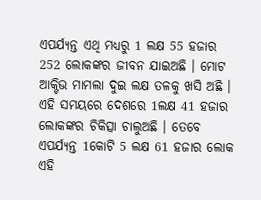ଏପର୍ଯ୍ୟନ୍ତ ଏଥି ମଧ୍ୟରୁ 1 ଲକ୍ଷ 55 ହଜାର 252 ଲୋକଙ୍କର ଜୀବନ ଯାଇଅଛି । ମୋଟ ଆକ୍ଟିଭ ମାମଲା ଦୁଇ ଲକ୍ଷ ତଳକୁ ଖସି ଅଛି । ଏହି ସମୟରେ ଦେଶରେ 1ଲକ୍ଷ 41 ହଜାର ଲୋକଙ୍କର ଚିକିତ୍ସା ଚାଲୁଅଛି । ତେବେ ଏପର୍ଯ୍ୟନ୍ତ 1କୋଟି 5 ଲକ୍ଷ 61 ହଜାର ଲୋକ ଏହି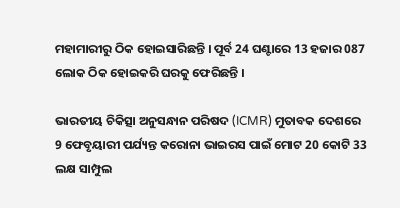ମହାମାରୀରୁ ଠିକ ହୋଇସାରିଛନ୍ତି । ପୂର୍ବ 24 ଘଣ୍ଟାରେ 13 ହଜାର 087 ଲୋକ ଠିକ ହୋଇକରି ଘରକୁ ଫେରିଛନ୍ତି ।

ଭାରତୀୟ ଚିକିତ୍ସା ଅନୁସନ୍ଧାନ ପରିଷଦ (ICMR) ମୁତାବକ ଦେଶରେ 9 ଫେବୃୟାରୀ ପର୍ଯ୍ୟନ୍ତ କରୋନା ଭାଇରସ ପାଇଁ ମୋଟ 20 କୋଟି 33 ଲକ୍ଷ ସାମ୍ପୁଲ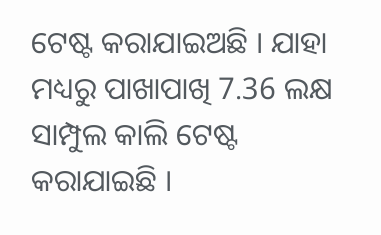ଟେଷ୍ଟ କରାଯାଇଅଛି । ଯାହା ମଧ୍ୟରୁ ପାଖାପାଖି 7.36 ଲକ୍ଷ ସାମ୍ପୁଲ କାଲି ଟେଷ୍ଟ କରାଯାଇଛି ।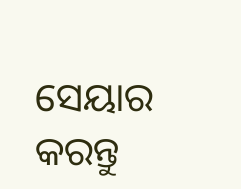ସେୟାର କରନ୍ତୁ